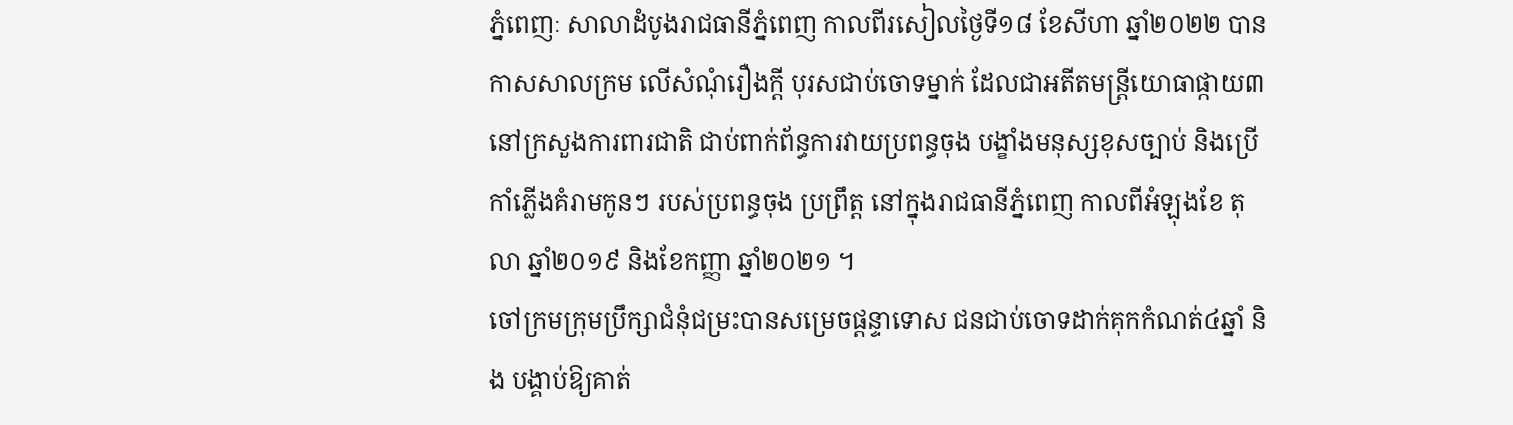ភ្នំពេញៈ សាលាដំបូងរាជធានីភ្នំពេញ កាលពីរសៀលថ្ងៃទី១៨ ខែសីហា ឆ្នាំ២០២២ បានកាសសាលក្រម លើសំណុំរឿងក្តី បុរសជាប់ចោទម្នាក់ ដែលជាអតីតមន្ត្រីយោធាផ្កាយ៣ នៅក្រសួងការពារជាតិ ជាប់ពាក់ព័ន្ធការវាយប្រពន្ធចុង បង្ខាំងមនុស្សខុសច្បាប់ និងប្រើកាំភ្លើងគំរាមកូនៗ របស់ប្រពន្ធចុង ប្រព្រឹត្ត នៅក្នុងរាជធានីភ្នំពេញ កាលពីអំឡុងខែ តុលា ឆ្នាំ២០១៩ និងខែកញ្ញា ឆ្នាំ២០២១ ។
ចៅក្រមក្រុមប្រឹក្សាជំនុំជម្រះបានសម្រេចផ្តន្ទាទោស ជនជាប់ចោទដាក់គុកកំណត់៤ឆ្នាំ និង បង្គាប់ឱ្យគាត់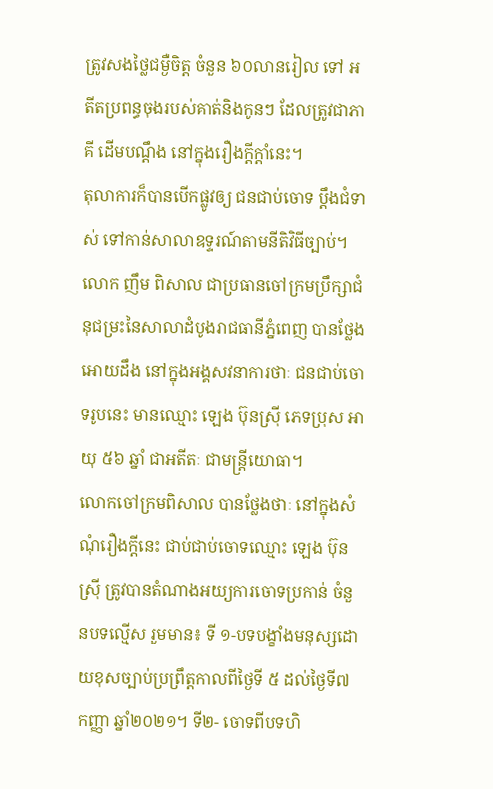ត្រូវសងថ្លៃជម្ងឺចិត្ត ចំនួន ៦០លានរៀល ទៅ អតីតប្រពន្ធចុងរបស់គាត់និងកូនៗ ដែលត្រូវជាភាគី ដើមបណ្ដឹង នៅក្នុងរឿងក្តីក្តាំនេះ។
តុលាការក៏បានបើកផ្លូវឲ្យ ជនជាប់ចោទ ប្តឹងជំទាស់ ទៅកាន់សាលាឧទ្ទរណ៍តាមនីតិវិធីច្បាប់។
លោក ញឹម ពិសាល ជាប្រធានចៅក្រមប្រឹក្សាជំនុជម្រះនៃសាលាដំបូងរាជធានីភ្នំពេញ បានថ្លែងអោយដឹង នៅក្នុងអង្គសវនាការថាៈ ជនជាប់ចោទរូបនេះ មានឈ្មោះ ឡេង ប៊ុនស៊្រី ភេទប្រុស អាយុ ៥៦ ឆ្នាំ ជាអតីតៈ ជាមន្ត្រីយោធា។
លោកចៅក្រមពិសាល បានថ្លែងថាៈ នៅក្នុងសំណុំរឿងក្តីនេះ ជាប់ជាប់ចោទឈ្មោះ ឡេង ប៊ុនស្រ៊ី ត្រូវបានតំណាងអយ្យការចោទប្រកាន់ ចំនួនបទល្មើស រួមមាន៖ ទី ១-បទបង្ខាំងមនុស្សដោយខុសច្បាប់ប្រព្រឹត្តកាលពីថ្ងៃទី ៥ ដល់ថ្ងៃទី៧ កញ្ញា ឆ្នាំ២០២១។ ទី២- ចោទពីបទហិ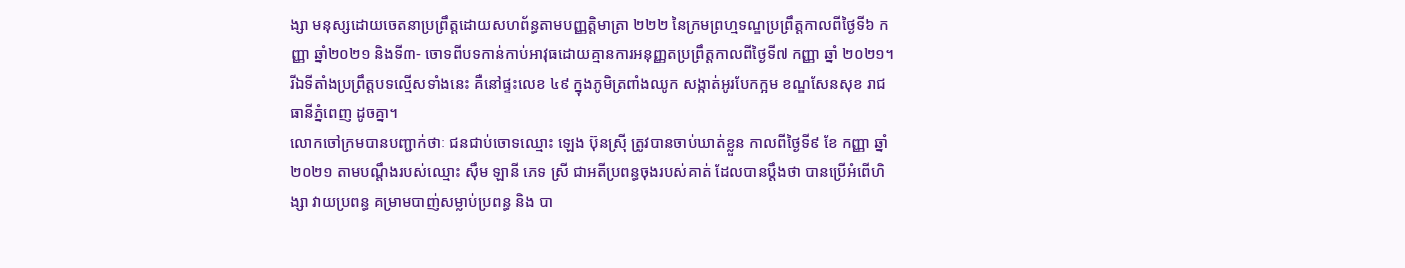ង្សា មនុស្សដោយចេតនាប្រព្រឹត្តដោយសហព័ន្ធតាមបញ្ញត្តិមាត្រា ២២២ នៃក្រមព្រហ្មទណ្ឌប្រព្រឹត្តកាលពីថ្ងៃទី៦ កញ្ញា ឆ្នាំ២០២១ និងទី៣- ចោទពីបទកាន់កាប់អាវុធដោយគ្មានការអនុញ្ញតប្រព្រឹត្តកាលពីថ្ងៃទី៧ កញ្ញា ឆ្នាំ ២០២១។
រីឯទីតាំងប្រព្រឹត្តបទល្មើសទាំងនេះ គឺនៅផ្ទះលេខ ៤៩ ក្នុងភូមិត្រពាំងឈូក សង្កាត់អូរបែកក្អម ខណ្ឌសែនសុខ រាជធានីភ្នំពេញ ដូចគ្នា។
លោកចៅក្រមបានបញ្ជាក់ថាៈ ជនជាប់ចោទឈ្មោះ ឡេង ប៊ុនស្រ៊ី ត្រូវបានចាប់ឃាត់ខ្លួន កាលពីថ្ងៃទី៩ ខែ កញ្ញា ឆ្នាំ ២០២១ តាមបណ្តឹងរបស់ឈ្មោះ ស៊ឹម ឡានី ភេទ ស្រី ជាអតីប្រពន្ធចុងរបស់គាត់ ដែលបានប្តឹងថា បានប្រើអំពើហិង្សា វាយប្រពន្ធ គម្រាមបាញ់សម្លាប់ប្រពន្ធ និង បា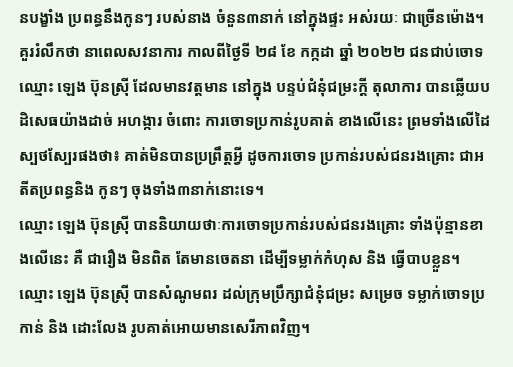នបង្ខាំង ប្រពន្ធនឹងកូនៗ របស់នាង ចំនួន៣នាក់ នៅក្នុងផ្ទះ អស់រយៈ ជាច្រើនម៉ោង។
គួររំលឹកថា នាពេលសវនាការ កាលពីថ្ងៃទី ២៨ ខែ កក្កដា ឆ្នាំ ២០២២ ជនជាប់ចោទ ឈ្មោះ ឡេង ប៊ុនស្រ៊ី ដែលមានវត្តមាន នៅក្នុង បន្ទប់ជំនុំជម្រះក្តី តុលាការ បានឆ្លើយបដិសេធយ៉ាងដាច់ អហង្ការ ចំពោះ ការចោទប្រកាន់រូបគាត់ ខាងលើនេះ ព្រមទាំងលើដៃស្បថស្បែរផងថា៖ គាត់មិនបានប្រព្រឹត្តអ្វី ដូចការចោទ ប្រកាន់របស់ជនរងគ្រោះ ជាអតីតប្រពន្ធនិង កូនៗ ចុងទាំង៣នាក់នោះទេ។
ឈ្មោះ ឡេង ប៊ុនស្រ៊ី បាននិយាយថាៈការចោទប្រកាន់របស់ជនរងគ្រោះ ទាំងប៉ុន្មានខាងលើនេះ គឺ ជារឿង មិនពិត តែមានចេតនា ដើម្បីទម្លាក់កំហុស និង ធ្វើបាបខ្លួន។
ឈ្មោះ ឡេង ប៊ុនស្រ៊ី បានសំណូមពរ ដល់ក្រុមប្រឹក្សាជំនុំជម្រះ សម្រេច ទម្លាក់ចោទប្រកាន់ និង ដោះលែង រូបគាត់អោយមានសេរីភាពវិញ។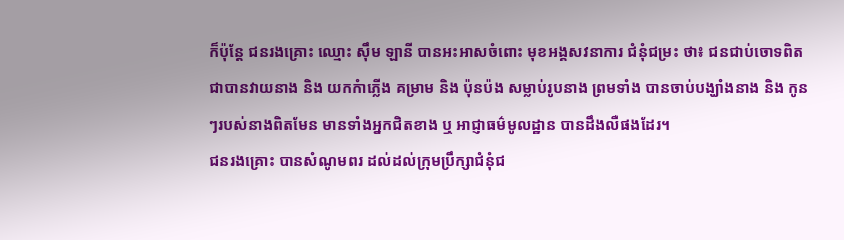ក៏ប៉ុន្តែ ជនរងគ្រោះ ឈ្មោះ ស៊ឹម ឡានី បានអះអាសចំពោះ មុខអង្គសវនាការ ជំនុំជម្រះ ថា៖ ជនជាប់ចោទពិត ជាបានវាយនាង និង យកកំាភ្លើង គម្រាម និង ប៉ុនប៉ង សម្លាប់រូបនាង ព្រមទាំង បានចាប់បង្ឃាំងនាង និង កូនៗរបស់នាងពិតមែន មានទាំងអ្នកជិតខាង ឬ អាជ្ញាធម៌មូលដ្ឋាន បានដឹងលឺផងដែរ។
ជនរងគ្រោះ បានសំណូមពរ ដល់ដល់ក្រុមប្រឹក្សាជំនុំជ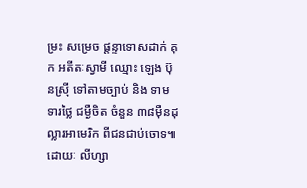ម្រះ សម្រេច ផ្តន្ទាទោសដាក់ គុក អតីតៈស្វាមី ឈ្មោះ ឡេង ប៊ុនស្រ៊ី ទៅតាមច្បាប់ និង ទាមទារថ្លៃ ជម្ងឺចិត ចំនួន ៣៨ម៉ឺនដុល្លារអាមេរិក ពីជនជាប់ចោទ៕
ដោយៈ លីហ្សា